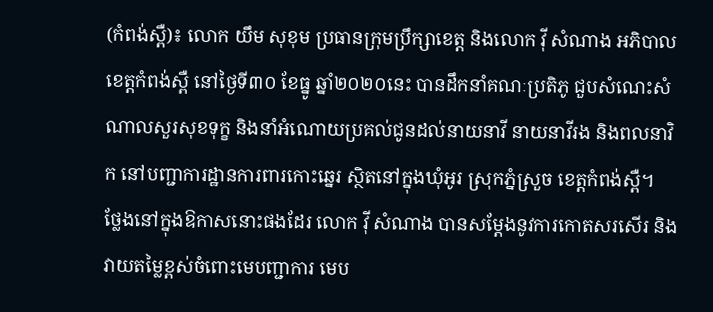(កំពង់ស្ពឺ)៖ លោក យឹម សុខុម ប្រធានក្រុមប្រឹក្សាខេត្ត និងលោក វ៉ី សំណាង អភិបាលខេត្តកំពង់ស្ពឺ នៅថ្ងៃទី៣០ ខែធ្នូ ឆ្នាំ២០២០នេះ បានដឹកនាំគណៈប្រតិភូ ជួបសំណេះសំណាលសួរសុខទុក្ខ និងនាំអំណោយប្រគល់ជូនដល់នាយនាវី នាយនាវីរង និងពលនាវិក នៅបញ្ជាការដ្ឋានការពារកោះឆ្នេរ ស្ថិតនៅក្នុងឃុំអូរ ស្រុកភ្នំស្រួច ខេត្តកំពង់ស្ពឺ។
ថ្លែងនៅក្នុងឱកាសនោះផងដែរ លោក វ៉ី សំណាង បានសម្តែងនូវការកោតសរសើរ និងវាយតម្លៃខ្ពស់ចំពោះមេបញ្ជាការ មេប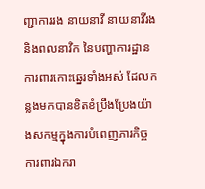ញ្ជាការរង នាយនាវី នាយនាវីរង និងពលនាវិក នៃបញ្ហាការដ្ឋានការពារកោះឆ្នេរទាំងអស់ ដែលកន្លងមកបានខិតខំប្រឹងប្រែងយ៉ាងសកម្មក្នុងការបំពេញភារកិច្ច ការពារឯករា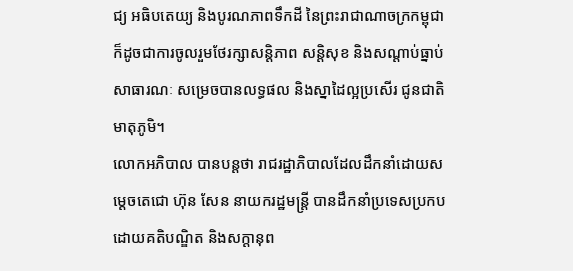ជ្យ អធិបតេយ្យ និងបូរណភាពទឹកដី នៃព្រះរាជាណាចក្រកម្ពុជា ក៏ដូចជាការចូលរួមថែរក្សាសន្តិភាព សន្តិសុខ និងសណ្តាប់ធ្នាប់សាធារណៈ សម្រេចបានលទ្ធផល និងស្នាដៃល្អប្រសើរ ជូនជាតិមាតុភូមិ។
លោកអភិបាល បានបន្តថា រាជរដ្ឋាភិបាលដែលដឹកនាំដោយសម្តេចតេជោ ហ៊ុន សែន នាយករដ្ឋមន្ត្រី បានដឹកនាំប្រទេសប្រកបដោយគតិបណ្ឌិត និងសក្តានុព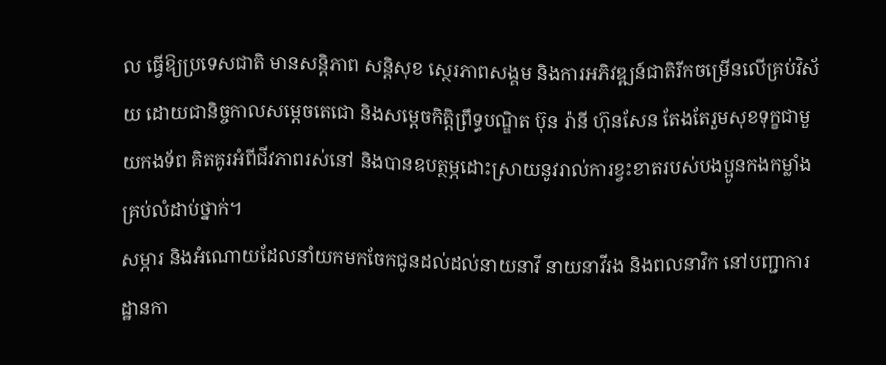ល ធ្វើឱ្យប្រទេសជាតិ មានសន្តិភាព សន្តិសុខ ស្ថេរភាពសង្គម និងការអភិវឌ្ឍន៍ជាតិរីកចម្រើនលើគ្រប់វិស័យ ដោយជានិច្ចកាលសម្ដេចតេជោ និងសម្តេចកិត្តិព្រឹទ្ធបណ្ឌិត ប៊ុន រ៉ានី ហ៊ុនសែន តែងតែរួមសុខទុក្ខជាមួយកងទ័ព គិតគូរអំពីជីវភាពរស់នៅ និងបានឧបត្ថម្ភដោះស្រាយនូវរាល់ការខ្វះខាតរបស់បងប្អូនកងកម្លាំងគ្រប់លំដាប់ថ្នាក់។
សម្ភារ និងអំណោយដែលនាំយកមកចែកជូនដល់ដល់នាយនាវី នាយនាវីរង និងពលនាវិក នៅបញ្ជាការដ្ឋានកា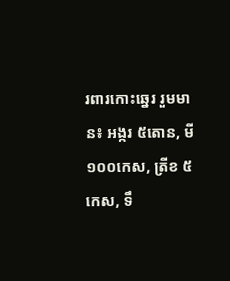រពារកោះឆ្នេរ រួមមាន៖ អង្ករ ៥តោន, មី ១០០កេស, ត្រីខ ៥កេស, ទឹ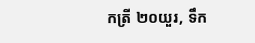កត្រី ២០យួរ, ទឹក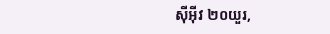ស៊ីអ៊ីវ ២០យួរ,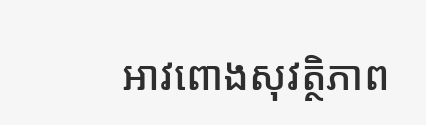អាវពោងសុវត្ថិភាព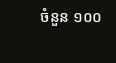ចំនួន ១០០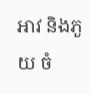អាវ និងភួយ ចំ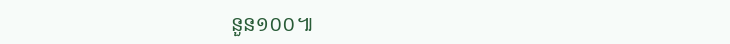នួន១០០៕